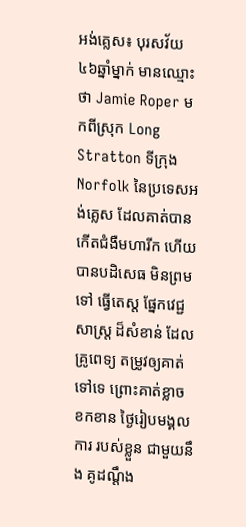អង់គ្លេស៖ បុរសវ័យ៤៦ឆ្នាំម្នាក់ មានឈ្មោះថា Jamie Roper មកពីស្រុក Long Stratton ទីក្រុង Norfolk នៃប្រទេសអង់គ្លេស ដែលគាត់បាន កើតជំងឺមហារីក ហើយបានបដិសេធ មិនព្រមទៅ ធ្វើតេស្ត ផ្នែកវេជ្ជសាស្រ្ត ដ៏សំខាន់ ដែលគ្រូពេទ្យ តម្រូវឲ្យគាត់ទៅទេ ព្រោះគាត់ខ្លាច ខកខាន ថ្ងៃរៀបមង្គលការ របស់ខ្លួន ជាមួយនឹង គូដណ្តឹង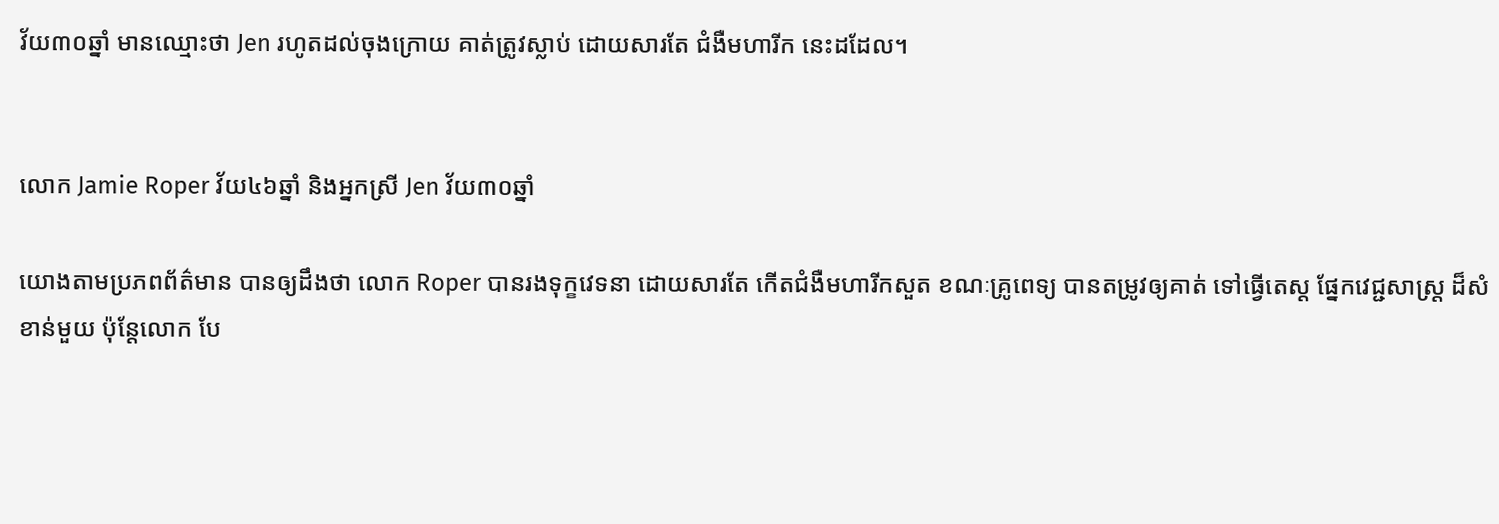វ័យ៣០ឆ្នាំ មានឈ្មោះថា Jen រហូតដល់ចុងក្រោយ គាត់ត្រូវស្លាប់ ដោយសារតែ ជំងឺមហារីក នេះដដែល។


លោក Jamie Roper វ័យ៤៦ឆ្នាំ និងអ្នកស្រី Jen វ័យ៣០ឆ្នាំ

យោងតាមប្រភពព័ត៌មាន បានឲ្យដឹងថា លោក Roper បានរងទុក្ខវេទនា ដោយសារតែ កើតជំងឺមហារីកសួត ខណៈគ្រូពេទ្យ បានតម្រូវឲ្យគាត់ ទៅធ្វើតេស្ត ផ្នែកវេជ្ជសាស្រ្ត ដ៏សំខាន់មួយ ប៉ុន្តែលោក បែ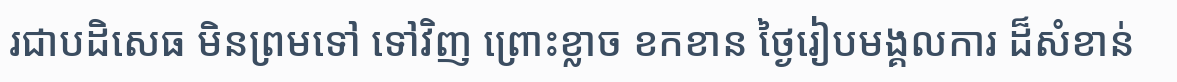រជាបដិសេធ មិនព្រមទៅ ទៅវិញ ព្រោះខ្លាច ខកខាន ថ្ងៃរៀបមង្គលការ ដ៏សំខាន់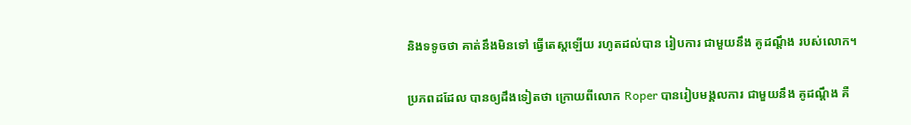និងទទូចថា គាត់នឹងមិនទៅ ធ្វើតេស្តឡើយ រហូតដល់បាន រៀបការ ជាមួយនឹង គូដណ្តឹង របស់លោក។

ប្រភពដដែល បានឲ្យដឹងទៀតថា ក្រោយពីលោក Roper បានរៀបមង្គលការ ជាមួយនឹង គូដណ្តឹង គឺ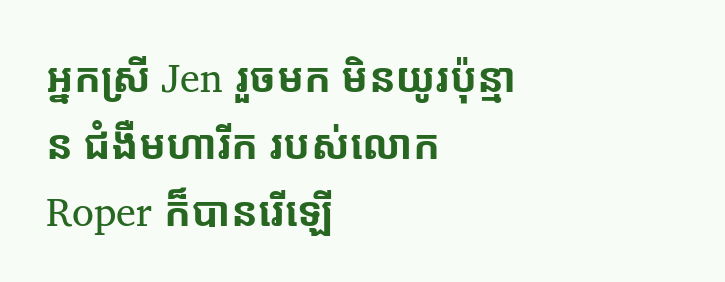អ្នកស្រី Jen រួចមក មិនយូរប៉ុន្មាន ជំងឺមហារីក របស់លោក Roper ក៏បានរើឡើ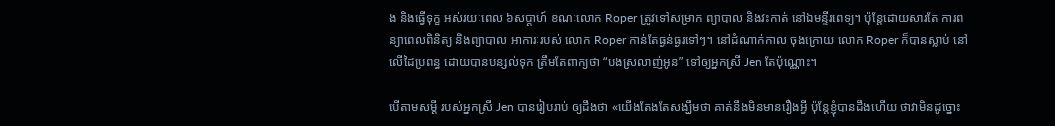ង និងធ្វើទុក្ខ អស់រយៈពេល ៦សប្តាហ៍ ខណៈលោក Roper ត្រូវទៅសម្រាក ព្យាបាល និងវះកាត់ នៅឯមន្ទីរពេទ្យ។ ប៉ុន្តែដោយសារតែ ការពន្យាពេលពិនិត្យ និងព្យាបាល អាការៈរបស់ លោក Roper កាន់តែធ្ងន់ធ្ងរទៅៗ។ នៅដំណាក់កាល ចុងក្រោយ លោក Roper ក៏បានស្លាប់ នៅលើដៃប្រពន្ធ ដោយបានបន្សល់ទុក ត្រឹមតែពាក្យថា “បងស្រលាញ់អូន” ទៅឲ្យអ្នកស្រី Jen តែប៉ុណ្ណោះ។

បើតាមសម្តី របស់អ្នកស្រី Jen បានរៀបរាប់ ឲ្យដឹងថា «យើងតែងតែសង្ឃឹមថា គាត់នឹងមិនមានរឿងអ្វី ប៉ុន្តែខ្ញុំបានដឹងហើយ ថាវាមិនដូច្នោះ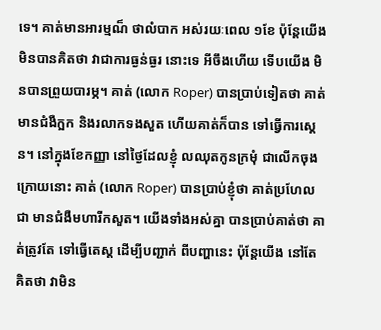ទេ។ គាត់មានអារម្មណ៏ ថាលំបាក អស់រយៈពេល ១ខែ ប៉ុន្តែយើងមិនបានគិតថា វាជាការធ្ងន់ធ្ងរ នោះទេ អីចឹងហើយ ទើបយើង មិនបានព្រួយបារម្ភ។ គាត់ (លោក Roper) បានប្រាប់ទៀតថា គាត់មានជំងឺក្អក និងរលាកទងសួត ហើយគាត់ក៏បាន ទៅធ្វើការស្គេន។ នៅក្នុងខែកញ្ញា នៅថ្ងៃដែលខ្ញុំ លឈុតកូនក្រមុំ ជាលើកចុងក្រោយនោះ គាត់ (លោក Roper) បានប្រាប់ខ្ញុំថា គាត់ប្រហែលជា មានជំងឺមហារីកសួត។ យើងទាំងអស់គ្នា បានប្រាប់គាត់ថា គាត់ត្រូវតែ ទៅធ្វើតេស្ត ដើម្បីបញ្ជាក់ ពីបញ្ហានេះ ប៉ុន្តែយើង នៅតែគិតថា វាមិន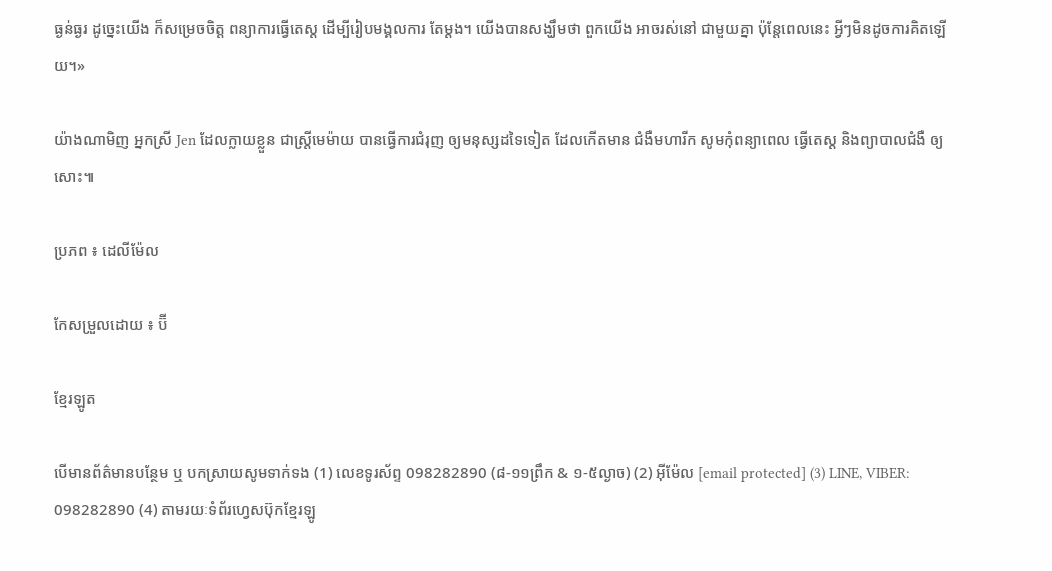ធ្ងន់ធ្ងរ ដូច្នេះយើង ក៏សម្រេចចិត្ត ពន្យាការធ្វើតេស្ត ដើម្បីរៀបមង្គលការ តែម្តង។ យើងបានសង្ឃឹមថា ពួកយើង អាចរស់នៅ ជាមួយគ្នា ប៉ុន្តែពេលនេះ អ្វីៗមិនដូចការគិតឡើយ។»

យ៉ាងណាមិញ អ្នកស្រី Jen ដែលក្លាយខ្លួន ជាស្រ្តីមេម៉ាយ បានធ្វើការជំរុញ ឲ្យមនុស្សដទៃទៀត ដែលកើតមាន ជំងឺមហារីក សូមកុំពន្យាពេល ធ្វើតេស្ត និងព្យាបាលជំងឺ ឲ្យសោះ៕

ប្រភព ៖ ដេលីម៉ែល

កែសម្រួលដោយ ៖ ប៊ី

ខ្មែរឡូត

បើមានព័ត៌មានបន្ថែម ឬ បកស្រាយសូមទាក់ទង (1) លេខទូរស័ព្ទ 098282890 (៨-១១ព្រឹក & ១-៥ល្ងាច) (2) អ៊ីម៉ែល [email protected] (3) LINE, VIBER: 098282890 (4) តាមរយៈទំព័រហ្វេសប៊ុកខ្មែរឡូ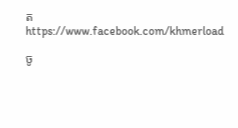ត https://www.facebook.com/khmerload

ចូ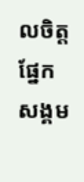លចិត្តផ្នែក សង្គម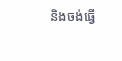និងចង់ធ្វើ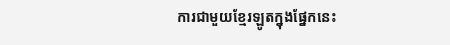ការជាមួយខ្មែរឡូតក្នុងផ្នែកនេះ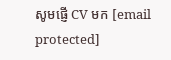សូមផ្ញើ CV មក [email protected]